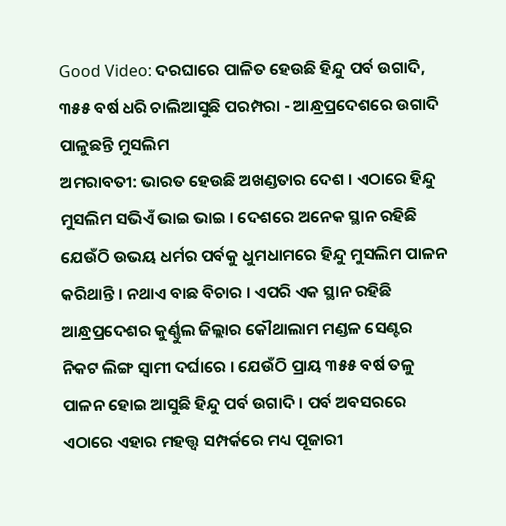Good Video: ଦରଘାରେ ପାଳିତ ହେଉଛି ହିନ୍ଦୁ ପର୍ବ ଉଗାଦି, ୩୫୫ ବର୍ଷ ଧରି ଚାଲିଆସୁଛି ପରମ୍ପରା - ଆନ୍ଧ୍ରପ୍ରଦେଶରେ ଉଗାଦି ପାଳୁଛନ୍ତି ମୁସଲିମ
ଅମରାବତୀ: ଭାରତ ହେଉଛି ଅଖଣ୍ଡତାର ଦେଶ । ଏଠାରେ ହିନ୍ଦୁ ମୁସଲିମ ସଭିଏଁ ଭାଇ ଭାଇ । ଦେଶରେ ଅନେକ ସ୍ଥାନ ରହିଛି ଯେଉଁଠି ଉଭୟ ଧର୍ମର ପର୍ବକୁ ଧୁମଧାମରେ ହିନ୍ଦୁ ମୁସଲିମ ପାଳନ କରିଥାନ୍ତି । ନଥାଏ ବାଛ ବିଚାର । ଏପରି ଏକ ସ୍ଥାନ ରହିଛି ଆନ୍ଧ୍ରପ୍ରଦେଶର କୁର୍ଣ୍ଣୁଲ ଜିଲ୍ଲାର କୌଥାଲାମ ମଣ୍ଡଳ ସେଣ୍ଟର ନିକଟ ଲିଙ୍ଗ ସ୍ବାମୀ ଦର୍ଘାରେ । ଯେଉଁଠି ପ୍ରାୟ ୩୫୫ ବର୍ଷ ତଳୁ ପାଳନ ହୋଇ ଆସୁଛି ହିନ୍ଦୁ ପର୍ବ ଉଗାଦି । ପର୍ବ ଅବସରରେ ଏଠାରେ ଏହାର ମହତ୍ତ୍ବ ସମ୍ପର୍କରେ ମଧ୍ୟ ପୂଜାରୀ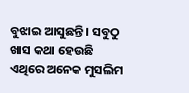ବୁଝାଇ ଆସୁଛନ୍ତି । ସବୁଠୁ ଖାସ କଥା ହେଉଛି ଏଥିରେ ଅନେକ ମୁସଲିମ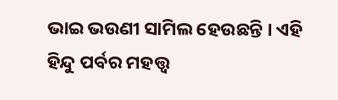ଭାଇ ଭଉଣୀ ସାମିଲ ହେଉଛନ୍ତି । ଏହି ହିନ୍ଦୁ ପର୍ବର ମହତ୍ତ୍ବ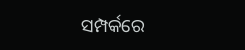ସମ୍ପର୍କରେ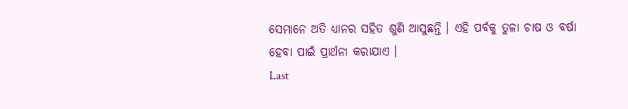ସେମାନେ ଅତି ଧ୍ୟାନର ସହିତ ଶୁଣି ଆସୁଛନ୍ତି । ଏହି ପର୍ବକୁ ତୁଳା ଚାଷ ଓ ବର୍ଷା ହେବା ପାଇଁ ପ୍ରାର୍ଥନା କରାଯାଏ ।
Last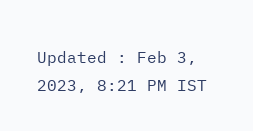Updated : Feb 3, 2023, 8:21 PM IST